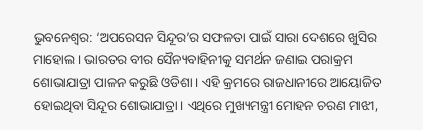ଭୁବନେଶ୍ୱର: ‘ଅପରେସନ ସିନ୍ଦୂର’ର ସଫଳତା ପାଇଁ ସାରା ଦେଶରେ ଖୁସିର ମାହୋଲ। ଭାରତର ବୀର ସୈନ୍ୟବାହିନୀକୁ ସମର୍ଥନ ଜଣାଇ ପରାକ୍ରମ ଶୋଭାଯାତ୍ରା ପାଳନ କରୁଛି ଓଡିଶା। ଏହି କ୍ରମରେ ରାଜଧାନୀରେ ଆୟୋଜିତ ହୋଇଥିବା ସିନ୍ଦୂର ଶୋଭାଯାତ୍ରା। ଏଥିରେ ମୁଖ୍ୟମନ୍ତ୍ରୀ ମୋହନ ଚରଣ ମାଝୀ,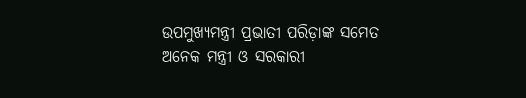ଉପମୁଖ୍ୟମନ୍ତ୍ରୀ ପ୍ରଭାତୀ ପରିଡ଼ାଙ୍କ ସମେତ ଅନେକ ମନ୍ତ୍ରୀ ଓ ସରକାରୀ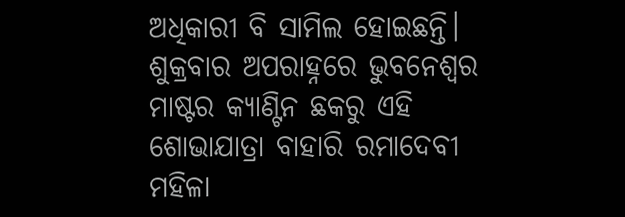ଅଧିକାରୀ ବି ସାମିଲ ହୋଇଛନ୍ତି। ଶୁକ୍ରବାର ଅପରାହ୍ନରେ ଭୁବନେଶ୍ୱର ମାଷ୍ଟର କ୍ୟାଣ୍ଟିନ ଛକରୁ ଏହି ଶୋଭାଯାତ୍ରା ବାହାରି ରମାଦେବୀ ମହିଳା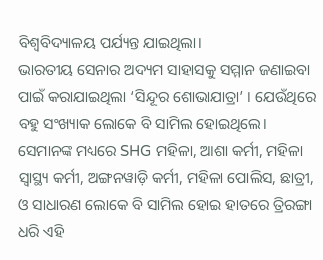ବିଶ୍ୱବିଦ୍ୟାଳୟ ପର୍ଯ୍ୟନ୍ତ ଯାଇଥିଲା।
ଭାରତୀୟ ସେନାର ଅଦ୍ୟମ ସାହାସକୁ ସମ୍ମାନ ଜଣାଇବା ପାଇଁ କରାଯାଇଥିଲା ‘ସିନ୍ଦୂର ଶୋଭାଯାତ୍ରା’ । ଯେଉଁଥିରେ ବହୁ ସଂଖ୍ୟାକ ଲୋକେ ବି ସାମିଲ ହୋଇଥିଲେ। ସେମାନଙ୍କ ମଧ୍ୟରେ SHG ମହିଳା, ଆଶା କର୍ମୀ, ମହିଳା ସ୍ୱାସ୍ଥ୍ୟ କର୍ମୀ, ଅଙ୍ଗନୱାଡ଼ି କର୍ମୀ, ମହିଳା ପୋଲିସ, ଛାତ୍ରୀ, ଓ ସାଧାରଣ ଲୋକେ ବି ସାମିଲ ହୋଇ ହାତରେ ତ୍ରିରଙ୍ଗା ଧରି ଏହି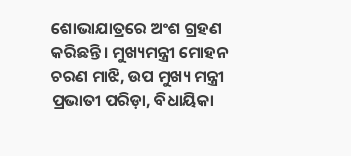ଶୋଭାଯାତ୍ରରେ ଅଂଶ ଗ୍ରହଣ କରିଛନ୍ତି। ମୁଖ୍ୟମନ୍ତ୍ରୀ ମୋହନ ଚରଣ ମାଝି, ଉପ ମୁଖ୍ୟ ମନ୍ତ୍ରୀ ପ୍ରଭାତୀ ପରିଡ଼ା, ବିଧାୟିକା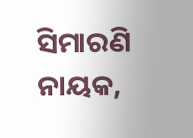ସିମାରଣି ନାୟକ,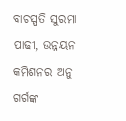ବାଚସ୍ପତି ସୁରମା ପାଢୀ, ଉନ୍ନୟନ କମିଶନର ଅନୁ ଗର୍ଗଙ୍କ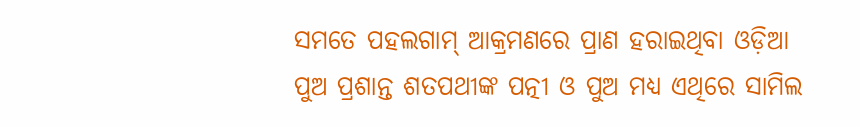ସମତେ ପହଲଗାମ୍ ଆକ୍ରମଣରେ ପ୍ରାଣ ହରାଇଥିବା ଓଡ଼ିଆ ପୁଅ ପ୍ରଶାନ୍ତ ଶତପଥୀଙ୍କ ପତ୍ନୀ ଓ ପୁଅ ମଧ୍ୟ ଏଥିରେ ସାମିଲ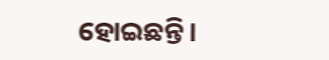ହୋଇଛନ୍ତି।